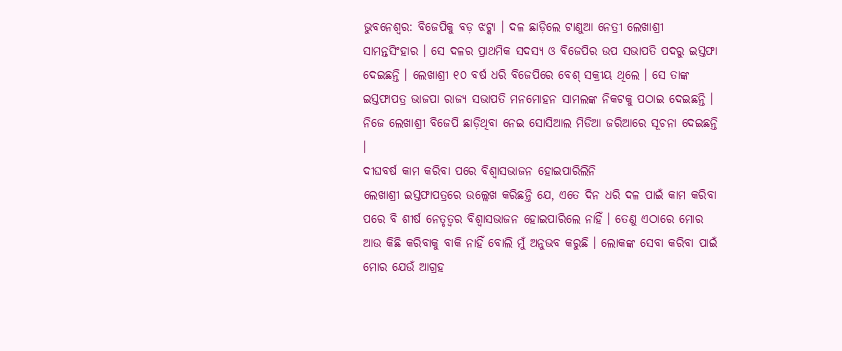ଭୁବନେଶ୍ୱର: ବିଜେପିକୁ ବଡ଼ ଝଟ୍କା । ଦଳ ଛାଡ଼ିଲେ ଟାଣୁଆ ନେତ୍ରୀ ଲେଖାଶ୍ରୀ ସାମନ୍ତସିଂହାର । ସେ ଦଳର ପ୍ରାଥମିକ ସଦସ୍ୟ ଓ ବିଜେପିର ଉପ ସଭାପତି ପଦରୁ ଇସ୍ତଫା ଦେଇଛନ୍ତି । ଲେଖାଶ୍ରୀ ୧୦ ବର୍ଷ ଧରି ବିଜେପିରେ ବେଶ୍ ସକ୍ରୀୟ ଥିଲେ । ସେ ତାଙ୍କ ଇସ୍ତଫାପତ୍ର ଭାଜପା ରାଜ୍ୟ ସଭାପତି ମନମୋହନ ସାମଲଙ୍କ ନିକଟକୁ ପଠାଇ ଦେଇଛନ୍ତି । ନିଜେ ଲେଖାଶ୍ରୀ ବିଜେପି ଛାଡ଼ିଥିବା ନେଇ ସୋସିଆଲ ମିଡିଆ ଜରିଆରେ ସୂଚନା ଦେଇଛନ୍ତି ।
ଦୀଘବର୍ଷ କାମ କରିବା ପରେ ବିଶ୍ୱାସଭାଜନ ହୋଇପାରିଲିନି
ଲେଖାଶ୍ରୀ ଇସ୍ତଫାପତ୍ରରେ ଉଲ୍ଲେଖ କରିଛନ୍ତି ଯେ, ଏତେ ଦିନ ଧରି ଦଳ ପାଇଁ କାମ କରିବା ପରେ ବି ଶୀର୍ଷ ନେତୃତ୍ୱର ବିଶ୍ୱାସଭାଜନ ହୋଇପାରିଲେ ନାହିଁ । ତେଣୁ ଏଠାରେ ମୋର ଆଉ କିଛି କରିବାକୁ ବାକି ନାହିଁ ବୋଲି ମୁଁ ଅନୁଭବ କରୁଛି । ଲୋକଙ୍କ ସେବା କରିବା ପାଇଁ ମୋର ଯେଉଁ ଆଗ୍ରହ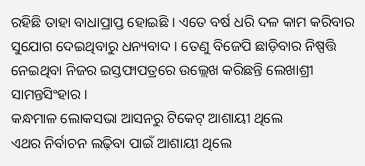ରହିଛି ତାହା ବାଧାପ୍ରାପ୍ତ ହୋଇଛି । ଏତେ ବର୍ଷ ଧରି ଦଳ କାମ କରିବାର ସୁଯୋଗ ଦେଇଥିବାରୁ ଧନ୍ୟବାଦ । ତେଣୁ ବିଜେପି ଛାଡ଼ିବାର ନିଷ୍ପତ୍ତି ନେଇଥିବା ନିଜର ଇସ୍ତଫାପତ୍ରରେ ଉଲ୍ଲେଖ କରିଛନ୍ତି ଲେଖାଶ୍ରୀ ସାମନ୍ତସିଂହାର ।
କନ୍ଧମାଳ ଲୋକସଭା ଆସନରୁ ଟିକେଟ୍ ଆଶାୟୀ ଥିଲେ
ଏଥର ନିର୍ବାଚନ ଲଢ଼ିବା ପାଇଁ ଆଶାୟୀ ଥିଲେ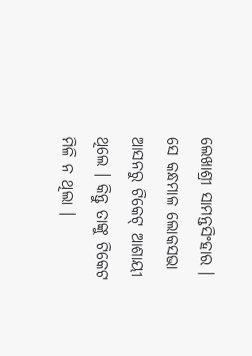ଲେଖାଶ୍ରୀ ସାମନ୍ତସିଂହାର । ସେ କନ୍ଧମାଳ ଲୋକସଭା ଆସନରୁ ଟିକେଟ୍ ଆଶାୟୀ ଥିଲେ । କିନ୍ତୁ ତାଙ୍କୁ ଟିକେଟ ମିଳି ନ ଥିଲା ।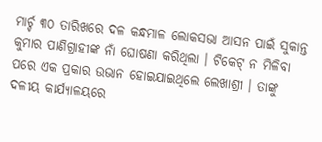ମାର୍ଚ୍ଚ ୩୦ ତାରିଖରେ ଦଳ କନ୍ଧମାଳ ଲୋକସଭା ଆସନ ପାଇଁ ସୁକାନ୍ତ କୁମାର ପାଣିଗ୍ରାହୀଙ୍କ ନାଁ ଘୋଷଣା କରିଥିଲା । ଟିକେଟ୍ ନ ମିଳିବା ପରେ ଏକ ପ୍ରକାର ଉଭାନ ହୋଇଯାଇଥିଲେ ଲେଖାଶ୍ରୀ । ତାଙ୍କୁ ଦଳୀୟ କାର୍ଯ୍ୟାଳୟରେ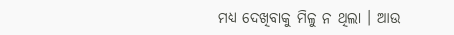ମଧ୍ୟ ଦେଖିବାକୁ ମିଳୁ ନ ଥିଲା । ଆଉ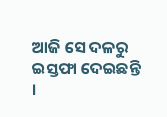ଆଜି ସେ ଦଳରୁ ଇସ୍ତଫା ଦେଇଛନ୍ତି ।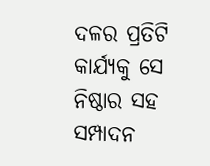ଦଳର ପ୍ରତିଟି କାର୍ଯ୍ୟକୁ ସେ ନିଷ୍ଠାର ସହ ସମ୍ପାଦନ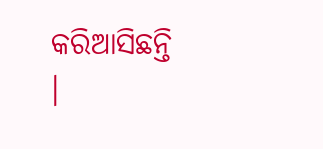କରିଆସିଛନ୍ତି ।